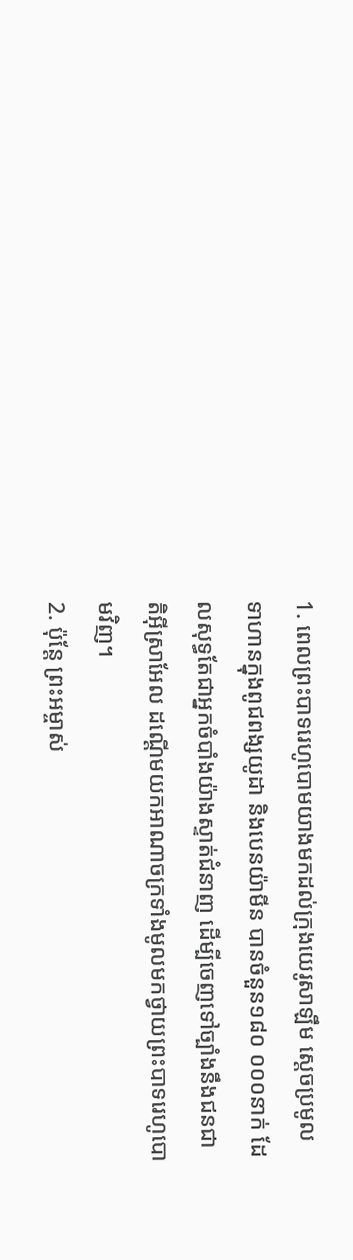1. ពេលព្រះបាទរេហូបោមយាងមកដល់ក្រុងយេរូសាឡឹម ស្ដេចប្រមូលទាហានក្នុងពូជពង្សយូដា និងបេនយ៉ាមីន បានចំនួន១៨០ ០០០នាក់ ដែលសុទ្ធតែជាអ្នកចំបាំងយ៉ាងស្ទាត់ជំនាញ ដើម្បីចេញទៅច្បាំងនឹងជនជាតិអ៊ីស្រាអែល ដណ្ដើមយកអាណាចក្រទាំងមូលមកថ្វាយព្រះបាទរេហូបោមវិញ។
2. ប៉ុន្តែ ព្រះអម្ចាស់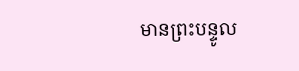មានព្រះបន្ទូល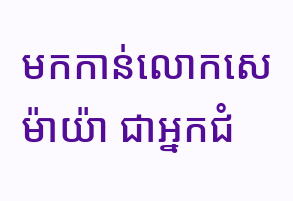មកកាន់លោកសេម៉ាយ៉ា ជាអ្នកជំ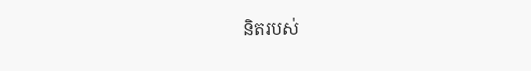និតរបស់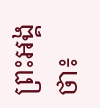ព្រះអង្គថា៖